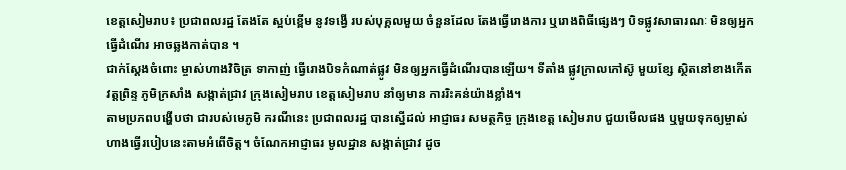ខេត្តសៀមរាប៖ ប្រជាពលរដ្ឋ តែងតែ ស្អប់ខ្ពើម នូវទង្វើ របស់បុគ្គលមួយ ចំនួនដែល តែងធ្វើរោងការ ឬរោងពិធីផ្សេងៗ បិទផ្លូវសាធារណៈ មិនឲ្យអ្នកធ្វើដំណើរ អាចឆ្លងកាត់បាន ។
ជាក់ស្ដែងចំពោះ ម្ចាស់ហាងវិចិត្រ ទាកាញ់ ធ្វើរោងបិទកំណាត់ផ្លូវ មិនឲ្យអ្នកធ្វើដំណើរបានឡើយ។ ទីតាំង ផ្លូវក្រាលកៅស៊ូ មួយខ្សែ ស្ថិតនៅខាងកើត វត្តព្រិន្ទ ភូមិក្រសាំង សង្កាត់ជ្រាវ ក្រុងសៀមរាប ខេត្តសៀមរាប នាំឲ្យមាន ការរិះគន់យ៉ាងខ្លាំង។
តាមប្រភពបង្ហើបថា ជារបស់មេភូមិ ករណីនេះ ប្រជាពលរដ្ឋ បានស្នើដល់ អាជ្ញាធរ សមត្ថកិច្ច ក្រុងខេត្ត សៀមរាប ជួយមើលផង ឬមួយទុកឲ្យម្ចាស់ ហាងធ្វើរបៀបនេះតាមអំពើចិត្ត។ ចំណែកអាជ្ញាធរ មូលដ្ឋាន សង្កាត់ជ្រាវ ដូច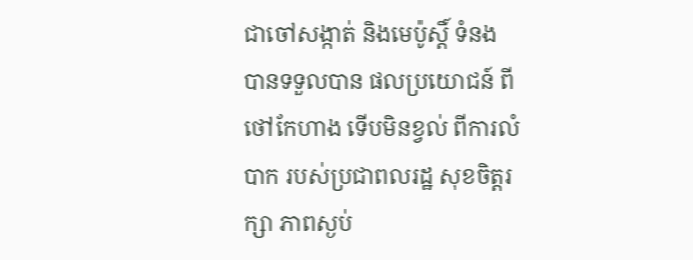ជាចៅសង្កាត់ និងមេប៉ូស្ដិ៍ ទំនង បានទទួលបាន ផលប្រយោជន៍ ពីថៅកែហាង ទើបមិនខ្វល់ ពីការលំបាក របស់ប្រជាពលរដ្ឋ សុខចិត្តរក្សា ភាពស្ងប់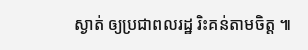ស្ងាត់ ឲ្យប្រជាពលរដ្ឋ រិះគន់តាមចិត្ត ៕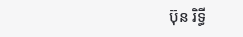ប៊ុន រិទ្ធី